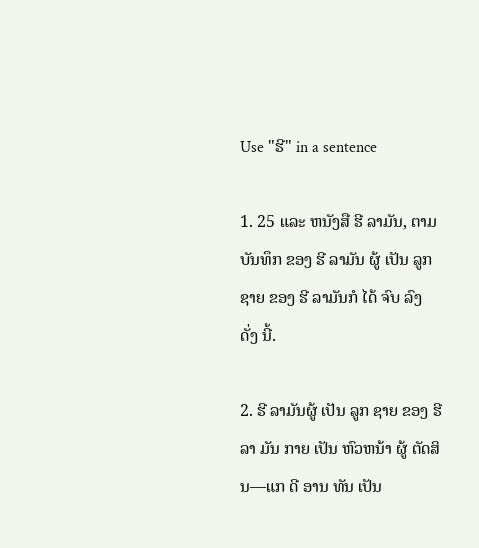Use "ຮີ" in a sentence

1. 25 ແລະ ຫນັງສື ຮີ ລາມັນ, ຕາມ ບັນທຶກ ຂອງ ຮີ ລາມັນ ຜູ້ ເປັນ ລູກ ຊາຍ ຂອງ ຮີ ລາມັນກໍ ໄດ້ ຈົບ ລົງ ດັ່ງ ນີ້.

2. ຮີ ລາມັນຜູ້ ເປັນ ລູກ ຊາຍ ຂອງ ຮີ ລາ ມັນ ກາຍ ເປັນ ຫົວຫນ້າ ຜູ້ ຕັດສິນ—ແກ ດີ ອານ ທັນ ເປັນ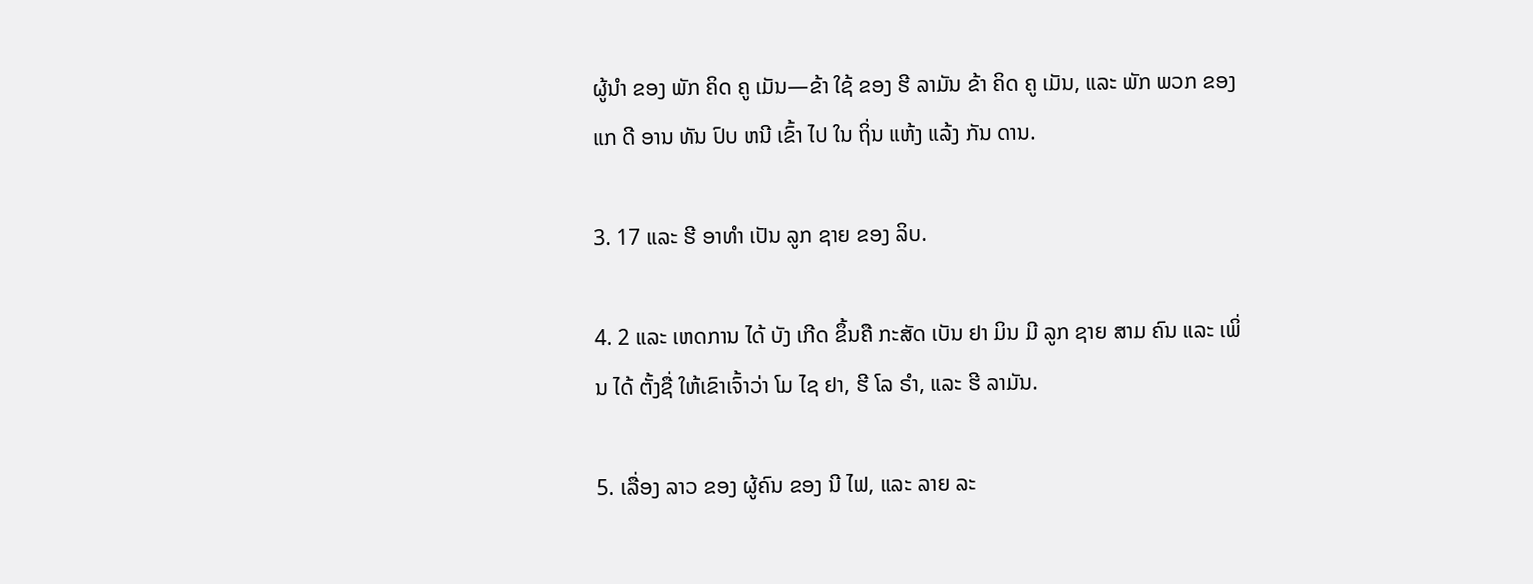ຜູ້ນໍາ ຂອງ ພັກ ຄິດ ຄູ ເມັນ—ຂ້າ ໃຊ້ ຂອງ ຮີ ລາມັນ ຂ້າ ຄິດ ຄູ ເມັນ, ແລະ ພັກ ພວກ ຂອງ ແກ ດີ ອານ ທັນ ປົບ ຫນີ ເຂົ້າ ໄປ ໃນ ຖິ່ນ ແຫ້ງ ແລ້ງ ກັນ ດານ.

3. 17 ແລະ ຮີ ອາທໍາ ເປັນ ລູກ ຊາຍ ຂອງ ລິບ.

4. 2 ແລະ ເຫດການ ໄດ້ ບັງ ເກີດ ຂຶ້ນຄື ກະສັດ ເບັນ ຢາ ມິນ ມີ ລູກ ຊາຍ ສາມ ຄົນ ແລະ ເພິ່ນ ໄດ້ ຕັ້ງຊື່ ໃຫ້ເຂົາເຈົ້າວ່າ ໂມ ໄຊ ຢາ, ຮີ ໂລ ຣໍາ, ແລະ ຮີ ລາມັນ.

5. ເລື່ອງ ລາວ ຂອງ ຜູ້ຄົນ ຂອງ ນີ ໄຟ, ແລະ ລາຍ ລະ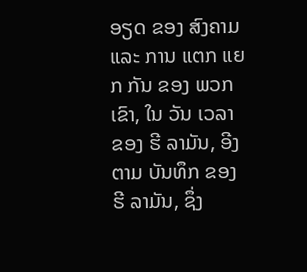ອຽດ ຂອງ ສົງຄາມ ແລະ ການ ແຕກ ແຍກ ກັນ ຂອງ ພວກ ເຂົາ, ໃນ ວັນ ເວລາ ຂອງ ຮີ ລາມັນ, ອີງ ຕາມ ບັນທຶກ ຂອງ ຮີ ລາມັນ, ຊຶ່ງ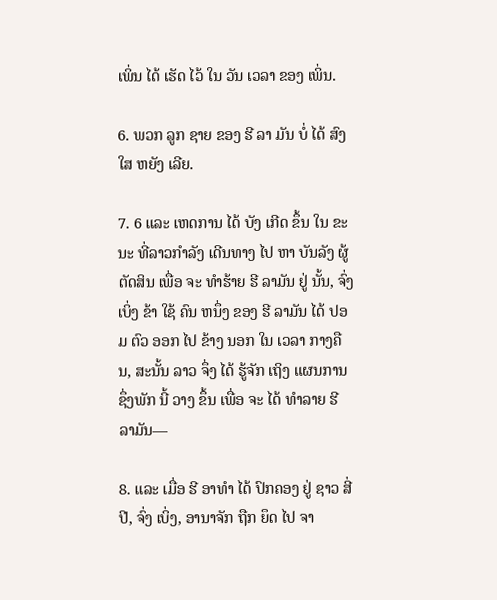ເພິ່ນ ໄດ້ ເຮັດ ໄວ້ ໃນ ວັນ ເວລາ ຂອງ ເພິ່ນ.

6. ພວກ ລູກ ຊາຍ ຂອງ ຮີ ລາ ມັນ ບໍ່ ໄດ້ ສົງ ໃສ ຫຍັງ ເລີຍ.

7. 6 ແລະ ເຫດການ ໄດ້ ບັງ ເກີດ ຂຶ້ນ ໃນ ຂະນະ ທີ່ລາວກໍາລັງ ເດີນທາງ ໄປ ຫາ ບັນລັງ ຜູ້ ຕັດສິນ ເພື່ອ ຈະ ທໍາຮ້າຍ ຮີ ລາມັນ ຢູ່ ນັ້ນ, ຈົ່ງ ເບິ່ງ ຂ້າ ໃຊ້ ຄົນ ຫນຶ່ງ ຂອງ ຮີ ລາມັນ ໄດ້ ປອມ ຕົວ ອອກ ໄປ ຂ້າງ ນອກ ໃນ ເວລາ ກາງຄືນ, ສະນັ້ນ ລາວ ຈຶ່ງ ໄດ້ ຮູ້ຈັກ ເຖິງ ແຜນການຊຶ່ງພັກ ນີ້ ວາງ ຂຶ້ນ ເພື່ອ ຈະ ໄດ້ ທໍາລາຍ ຮີ ລາມັນ—

8. ແລະ ເມື່ອ ຮີ ອາທໍາ ໄດ້ ປົກຄອງ ຢູ່ ຊາວ ສີ່ ປີ, ຈົ່ງ ເບິ່ງ, ອານາຈັກ ຖືກ ຍຶດ ໄປ ຈາ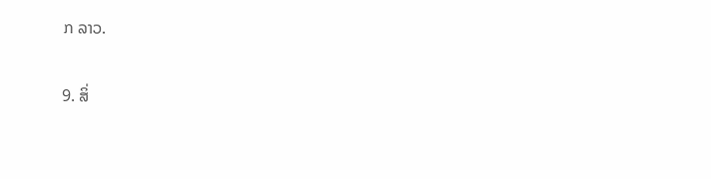ກ ລາວ.

9. ສິ່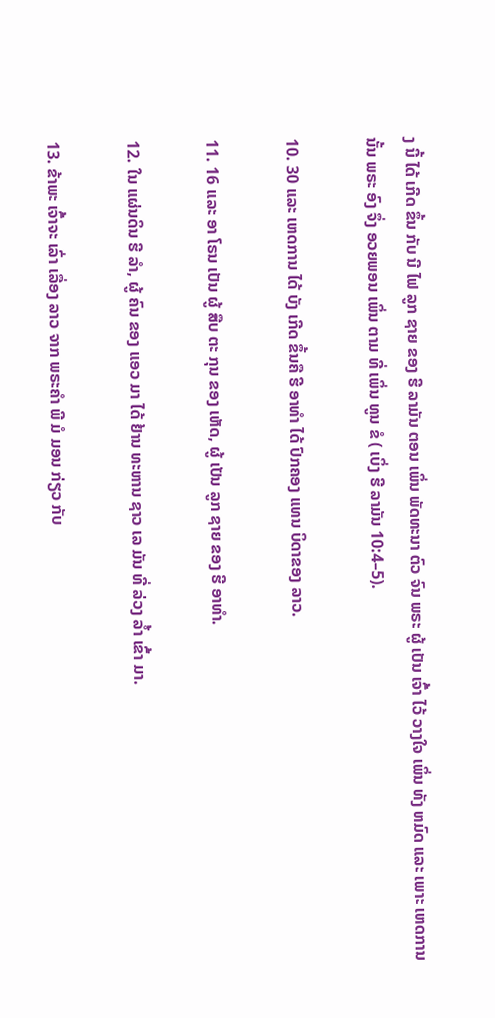ງ ນີ້ ໄດ້ ເກີດ ຂຶ້ນ ກັບ ນີ ໄຟ ລູກ ຊາຍ ຂອງ ຮີ ລາມັນ ຕອນ ເພິ່ນ ພັດທະນາ ຕົວ ຈົນ ພຣະ ຜູ້ ເປັນ ເຈົ້າ ໄວ້ ວາງໃຈ ເພິ່ນ ທັງ ຫມົດ ແລະ ເພາະ ເຫດການ ນັ້ນ ພຣະ ອົງ ຈຶ່ງ ອວຍພອນ ເພິ່ນ ຕາມ ທີ່ ເພິ່ນ ທູນ ຂໍ ( ເບິ່ງ ຮີ ລາມັນ 10:4–5).

10. 30 ແລະ ເຫດການ ໄດ້ ບັງ ເກີດ ຂຶ້ນຄື ຮີ ອາທໍາ ໄດ້ ປົກຄອງ ແທນ ບິດາຂອງ ລາວ.

11. 16 ແລະ ອາ ໂຣນ ເປັນ ຜູ້ ສືບ ຕະ ກຸນ ຂອງ ເຫັດ, ຜູ້ ເປັນ ລູກ ຊາຍ ຂອງ ຮີ ອາທໍາ.

12. ໃນ ແຜ່ນດິນ ຮີ ລໍາ, ຜູ້ ຄົນ ຂອງ ແອວ ມາ ໄດ້ ຢ້ານ ທະຫານ ຊາວ ເລ ມັນ ທີ່ ລ່ວງ ລ້ຳ ເຂົ້າ ມາ.

13. ຂ້າພະ ເຈົ້າຈະ ເລົ່າ ເລື່ອງ ລາວ ຈາກ ພຣະຄໍາ ພີ ມໍ ມອນ ກ່ຽວ ກັບ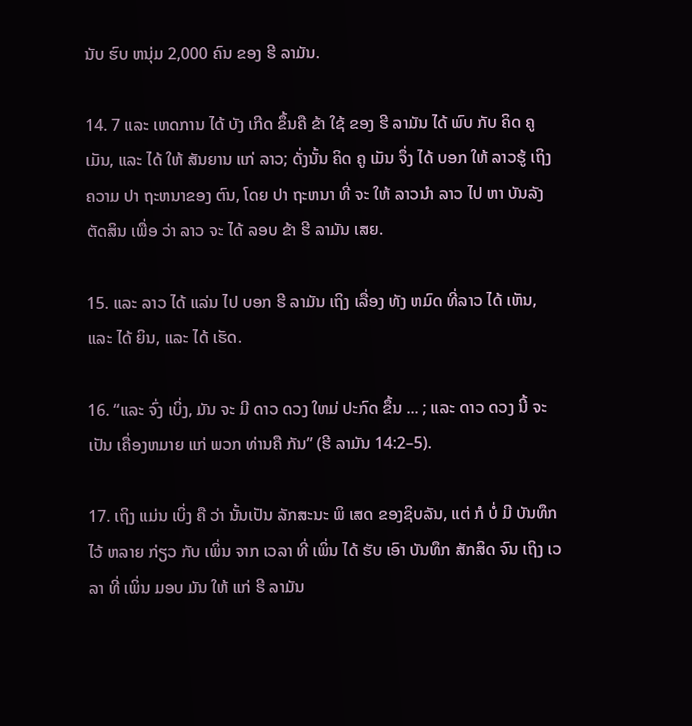ນັບ ຮົບ ຫນຸ່ມ 2,000 ຄົນ ຂອງ ຮີ ລາມັນ.

14. 7 ແລະ ເຫດການ ໄດ້ ບັງ ເກີດ ຂຶ້ນຄື ຂ້າ ໃຊ້ ຂອງ ຮີ ລາມັນ ໄດ້ ພົບ ກັບ ຄິດ ຄູ ເມັນ, ແລະ ໄດ້ ໃຫ້ ສັນຍານ ແກ່ ລາວ; ດັ່ງນັ້ນ ຄິດ ຄູ ເມັນ ຈຶ່ງ ໄດ້ ບອກ ໃຫ້ ລາວຮູ້ ເຖິງ ຄວາມ ປາ ຖະຫນາຂອງ ຕົນ, ໂດຍ ປາ ຖະຫນາ ທີ່ ຈະ ໃຫ້ ລາວນໍາ ລາວ ໄປ ຫາ ບັນລັງ ຕັດສິນ ເພື່ອ ວ່າ ລາວ ຈະ ໄດ້ ລອບ ຂ້າ ຮີ ລາມັນ ເສຍ.

15. ແລະ ລາວ ໄດ້ ແລ່ນ ໄປ ບອກ ຮີ ລາມັນ ເຖິງ ເລື່ອງ ທັງ ຫມົດ ທີ່ລາວ ໄດ້ ເຫັນ, ແລະ ໄດ້ ຍິນ, ແລະ ໄດ້ ເຮັດ.

16. “ແລະ ຈົ່ງ ເບິ່ງ, ມັນ ຈະ ມີ ດາວ ດວງ ໃຫມ່ ປະກົດ ຂຶ້ນ ... ; ແລະ ດາວ ດວງ ນີ້ ຈະ ເປັນ ເຄື່ອງຫມາຍ ແກ່ ພວກ ທ່ານຄື ກັນ” (ຮີ ລາມັນ 14:2–5).

17. ເຖິງ ແມ່ນ ເບິ່ງ ຄື ວ່າ ນັ້ນເປັນ ລັກສະນະ ພິ ເສດ ຂອງຊິບລັນ, ແຕ່ ກໍ ບໍ່ ມີ ບັນທຶກ ໄວ້ ຫລາຍ ກ່ຽວ ກັບ ເພິ່ນ ຈາກ ເວລາ ທີ່ ເພິ່ນ ໄດ້ ຮັບ ເອົາ ບັນທຶກ ສັກສິດ ຈົນ ເຖິງ ເວລາ ທີ່ ເພິ່ນ ມອບ ມັນ ໃຫ້ ແກ່ ຮີ ລາມັນ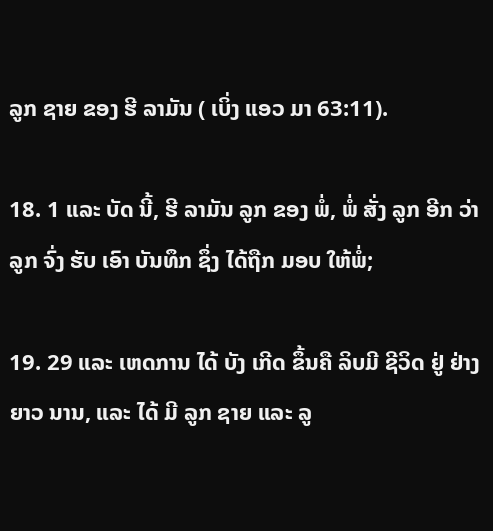ລູກ ຊາຍ ຂອງ ຮີ ລາມັນ ( ເບິ່ງ ແອວ ມາ 63:11).

18. 1 ແລະ ບັດ ນີ້, ຮີ ລາມັນ ລູກ ຂອງ ພໍ່, ພໍ່ ສັ່ງ ລູກ ອີກ ວ່າ ລູກ ຈົ່ງ ຮັບ ເອົາ ບັນທຶກ ຊຶ່ງ ໄດ້ຖືກ ມອບ ໃຫ້ພໍ່;

19. 29 ແລະ ເຫດການ ໄດ້ ບັງ ເກີດ ຂຶ້ນຄື ລິບມີ ຊີວິດ ຢູ່ ຢ່າງ ຍາວ ນານ, ແລະ ໄດ້ ມີ ລູກ ຊາຍ ແລະ ລູ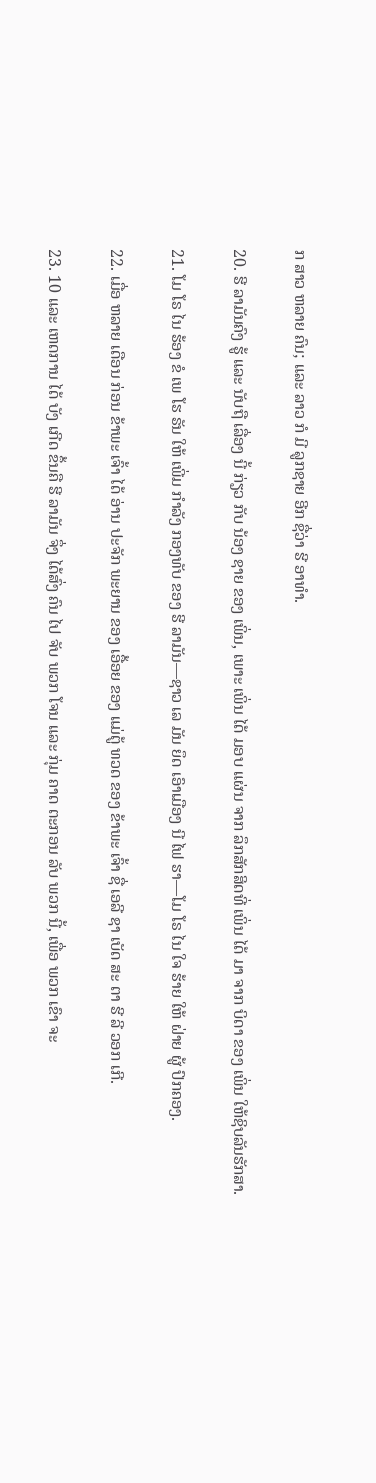ກ ສາວ ຫລາຍ ຄົນ; ແລະ ລາວ ກໍ ມີ ລູກຊາຍ ອີກ ຊື່ວ່າ ຮີ ອາທໍາ.

20. ຮີ ລາມັນຄົງ ຮູ້ ແລະ ນັບຖື ເລື່ອງ ນີ້ ກ່ຽວ ກັບ ນ້ອງ ຊາຍ ຂອງ ເພິ່ນ, ເພາະ ເພິ່ນ ໄດ້ ມອບ ແຜ່ນ ຈາກ ລຶກສັກສິດທີ່ ເພິ່ນ ໄດ້ ມາ ຈາກ ບິດາ ຂອງ ເພິ່ນ ໃຫ້ຊິບລັນຮັກສາ.

21. ໂມ ໂຣ ໄນ ຮ້ອງ ຂໍ ເພ ໂຮ ຣັນ ໃຫ້ ເພີ່ມ ກໍາລັງ ກອງທັບ ຂອງ ຮີ ລາມັນ—ຊາວ ເລ ມັນ ຍຶດ ເອົາເມືອງ ນີ ໄຟ ຮາ—ໂມ ໂຣ ໄນ ໃຈ ຮ້າຍ ໃຫ້ ຝ່າຍ ຜູ້ ປົກຄອງ.

22. ເມື່ອ ຫລາຍ ເດືອນ ກ່ອນ ຂ້າພະ ເຈົ້າ ໄດ້ ອ່ານ ປະຈັກ ພະຍານ ຂອງ ເອື້ອຍ ຂອງ ແມ່ຕູ້ ທວດ ຂອງ ຂ້າພະ ເຈົ້າ ຊື່ ເອລີ ຊາ ເບັດ ສະ ຕາ ຮີ ລີ ວອກ ເກີ.

23. 10 ແລະ ເຫດການ ໄດ້ ບັງ ເກີດ ຂຶ້ນຄື ຮີ ລາມັນ ຈຶ່ງ ໄດ້ສົ່ງ ຄົນ ໄປ ຈັບ ພວກ ໂຈນ ແລະ ກຸ່ມ ຄາດ ຕະກອນ ລັບ ພວກ ນີ້, ເພື່ອ ພວກ ເຂົາ ຈະ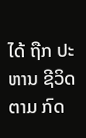ໄດ້ ຖືກ ປະຫານ ຊີວິດ ຕາມ ກົດ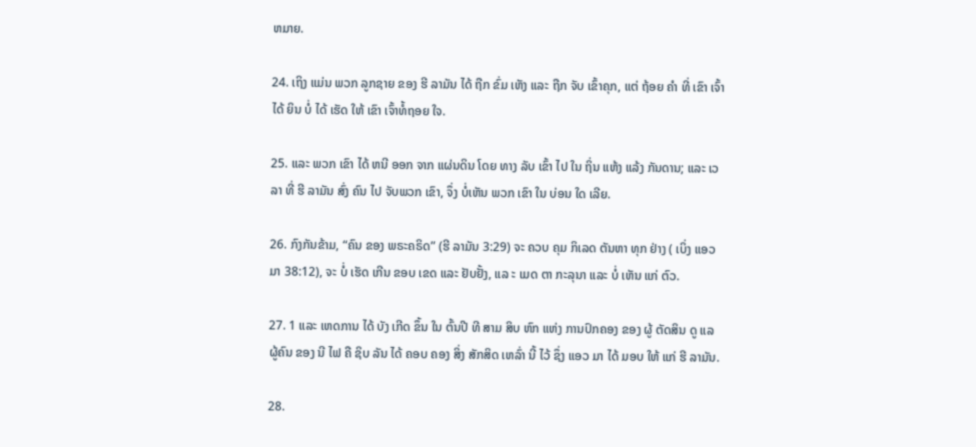ຫມາຍ.

24. ເຖິງ ແມ່ນ ພວກ ລູກຊາຍ ຂອງ ຮີ ລາມັນ ໄດ້ ຖືກ ຂົ່ມ ເຫັງ ແລະ ຖືກ ຈັບ ເຂົ້າຄຸກ, ແຕ່ ຖ້ອຍ ຄໍາ ທີ່ ເຂົາ ເຈົ້າ ໄດ້ ຍິນ ບໍ່ ໄດ້ ເຮັດ ໃຫ້ ເຂົາ ເຈົ້າທໍ້ຖອຍ ໃຈ.

25. ແລະ ພວກ ເຂົາ ໄດ້ ຫນີ ອອກ ຈາກ ແຜ່ນດິນ ໂດຍ ທາງ ລັບ ເຂົ້າ ໄປ ໃນ ຖິ່ນ ແຫ້ງ ແລ້ງ ກັນດານ; ແລະ ເວລາ ທີ່ ຮີ ລາມັນ ສົ່ງ ຄົນ ໄປ ຈັບພວກ ເຂົາ, ຈຶ່ງ ບໍ່ເຫັນ ພວກ ເຂົາ ໃນ ບ່ອນ ໃດ ເລີຍ.

26. ກົງກັນຂ້າມ, “ຄົນ ຂອງ ພຣະຄຣິດ” (ຮີ ລາມັນ 3:29) ຈະ ຄວບ ຄຸມ ກິເລດ ຕັນຫາ ທຸກ ຢ່າງ ( ເບິ່ງ ແອວ ມາ 38:12), ຈະ ບໍ່ ເຮັດ ເກີນ ຂອບ ເຂດ ແລະ ຢັບຢັ້ງ, ແລ ະ ເມດ ຕາ ກະລຸນາ ແລະ ບໍ່ ເຫັນ ແກ່ ຕົວ.

27. 1 ແລະ ເຫດການ ໄດ້ ບັງ ເກີດ ຂຶ້ນ ໃນ ຕົ້ນປີ ທີ ສາມ ສິບ ຫົກ ແຫ່ງ ການປົກຄອງ ຂອງ ຜູ້ ຕັດສິນ ດູ ແລ ຜູ້ຄົນ ຂອງ ນີ ໄຟ ຄື ຊິບ ລັນ ໄດ້ ຄອບ ຄອງ ສິ່ງ ສັກສິດ ເຫລົ່າ ນີ້ ໄວ້ ຊຶ່ງ ແອວ ມາ ໄດ້ ມອບ ໃຫ້ ແກ່ ຮີ ລາມັນ.

28.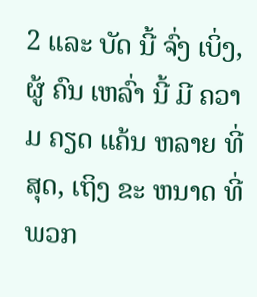2 ແລະ ບັດ ນີ້ ຈົ່ງ ເບິ່ງ, ຜູ້ ຄົນ ເຫລົ່າ ນີ້ ມີ ຄວາມ ຄຽດ ແຄ້ນ ຫລາຍ ທີ່ ສຸດ, ເຖິງ ຂະ ຫນາດ ທີ່ ພວກ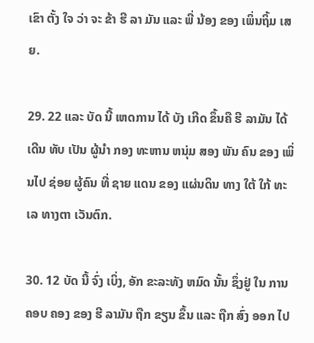ເຂົາ ຕັ້ງ ໃຈ ວ່າ ຈະ ຂ້າ ຮີ ລາ ມັນ ແລະ ພີ່ ນ້ອງ ຂອງ ເພິ່ນຖິ້ມ ເສຍ.

29. 22 ແລະ ບັດ ນີ້ ເຫດການ ໄດ້ ບັງ ເກີດ ຂຶ້ນຄື ຮີ ລາມັນ ໄດ້ ເດີນ ທັບ ເປັນ ຜູ້ນໍາ ກອງ ທະຫານ ຫນຸ່ມ ສອງ ພັນ ຄົນ ຂອງ ເພິ່ນໄປ ຊ່ອຍ ຜູ້ຄົນ ທີ່ ຊາຍ ແດນ ຂອງ ແຜ່ນດິນ ທາງ ໃຕ້ ໃກ້ ທະ ເລ ທາງຕາ ເວັນຕົກ.

30. 12 ບັດ ນີ້ ຈົ່ງ ເບິ່ງ, ອັກ ຂະລະທັງ ຫມົດ ນັ້ນ ຊຶ່ງຢູ່ ໃນ ການ ຄອບ ຄອງ ຂອງ ຮີ ລາມັນ ຖືກ ຂຽນ ຂຶ້ນ ແລະ ຖືກ ສົ່ງ ອອກ ໄປ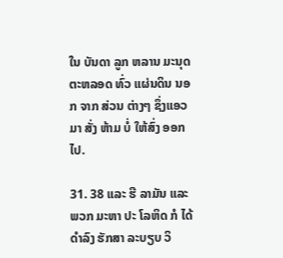ໃນ ບັນດາ ລູກ ຫລານ ມະນຸດ ຕະຫລອດ ທົ່ວ ແຜ່ນດິນ ນອກ ຈາກ ສ່ວນ ຕ່າງໆ ຊຶ່ງແອວ ມາ ສັ່ງ ຫ້າມ ບໍ່ ໃຫ້ສົ່ງ ອອກ ໄປ.

31. 38 ແລະ ຮີ ລາມັນ ແລະ ພວກ ມະຫາ ປະ ໂລຫິດ ກໍ ໄດ້ ດໍາລົງ ຮັກສາ ລະບຽບ ວິ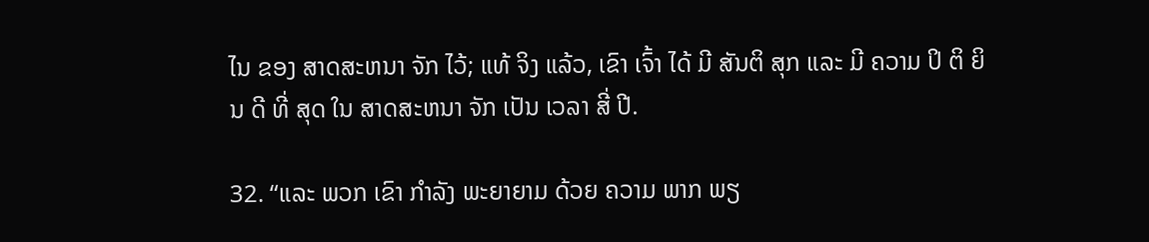ໄນ ຂອງ ສາດສະຫນາ ຈັກ ໄວ້; ແທ້ ຈິງ ແລ້ວ, ເຂົາ ເຈົ້າ ໄດ້ ມີ ສັນຕິ ສຸກ ແລະ ມີ ຄວາມ ປິ ຕິ ຍິນ ດີ ທີ່ ສຸດ ໃນ ສາດສະຫນາ ຈັກ ເປັນ ເວລາ ສີ່ ປີ.

32. “ແລະ ພວກ ເຂົາ ກໍາລັງ ພະຍາຍາມ ດ້ວຍ ຄວາມ ພາກ ພຽ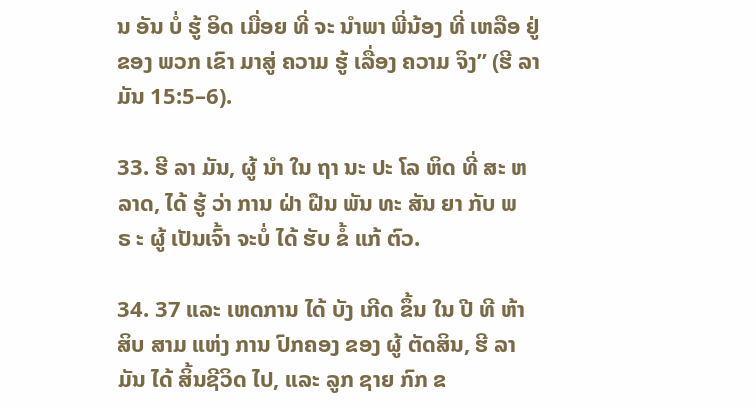ນ ອັນ ບໍ່ ຮູ້ ອິດ ເມື່ອຍ ທີ່ ຈະ ນໍາພາ ພີ່ນ້ອງ ທີ່ ເຫລືອ ຢູ່ ຂອງ ພວກ ເຂົາ ມາສູ່ ຄວາມ ຮູ້ ເລື່ອງ ຄວາມ ຈິງ” (ຮີ ລາມັນ 15:5–6).

33. ຮີ ລາ ມັນ, ຜູ້ ນໍາ ໃນ ຖາ ນະ ປະ ໂລ ຫິດ ທີ່ ສະ ຫລາດ, ໄດ້ ຮູ້ ວ່າ ການ ຝ່າ ຝືນ ພັນ ທະ ສັນ ຍາ ກັບ ພ ຣ ະ ຜູ້ ເປັນເຈົ້າ ຈະບໍ່ ໄດ້ ຮັບ ຂໍ້ ແກ້ ຕົວ.

34. 37 ແລະ ເຫດການ ໄດ້ ບັງ ເກີດ ຂຶ້ນ ໃນ ປີ ທີ ຫ້າ ສິບ ສາມ ແຫ່ງ ການ ປົກຄອງ ຂອງ ຜູ້ ຕັດສິນ, ຮີ ລາມັນ ໄດ້ ສິ້ນຊີວິດ ໄປ, ແລະ ລູກ ຊາຍ ກົກ ຂ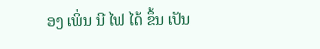ອງ ເພິ່ນ ນີ ໄຟ ໄດ້ ຂຶ້ນ ເປັນ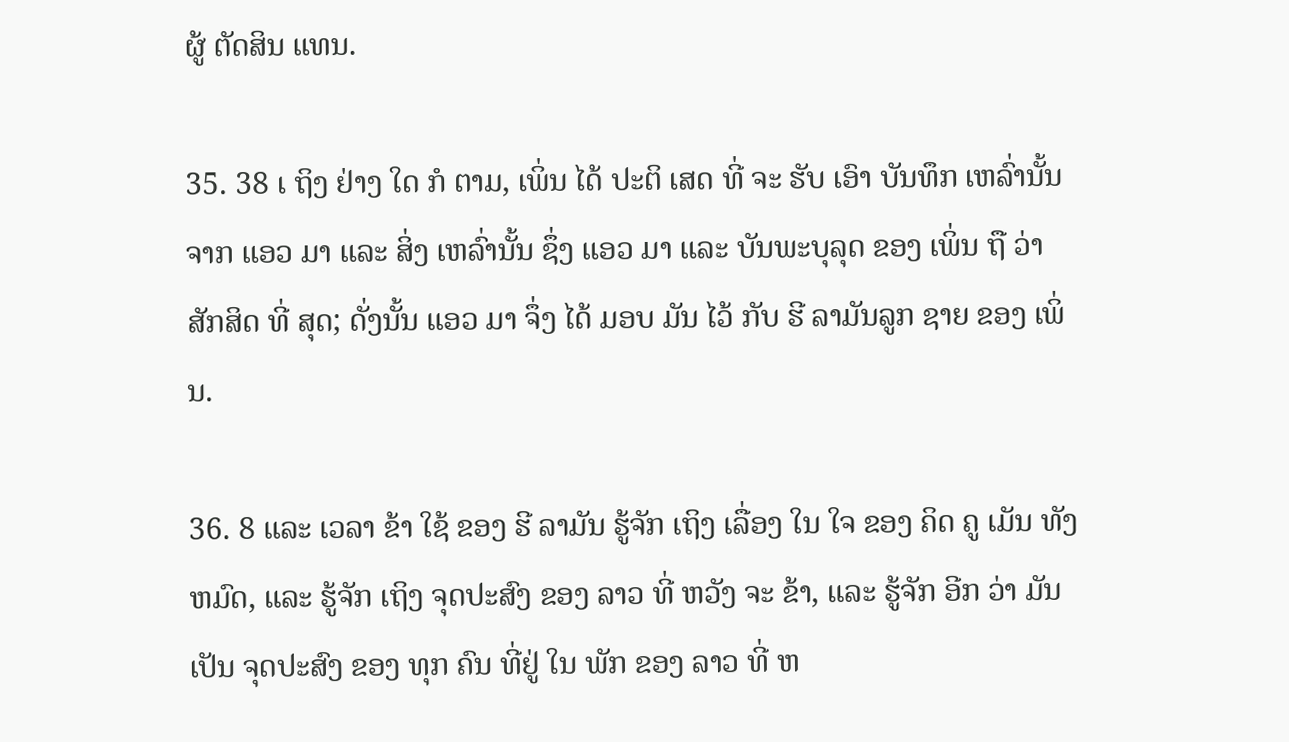ຜູ້ ຕັດສິນ ແທນ.

35. 38 ເ ຖິງ ຢ່າງ ໃດ ກໍ ຕາມ, ເພິ່ນ ໄດ້ ປະຕິ ເສດ ທີ່ ຈະ ຮັບ ເອົາ ບັນທຶກ ເຫລົ່ານັ້ນຈາກ ແອວ ມາ ແລະ ສິ່ງ ເຫລົ່ານັ້ນ ຊຶ່ງ ແອວ ມາ ແລະ ບັນພະບຸລຸດ ຂອງ ເພິ່ນ ຖື ວ່າ ສັກສິດ ທີ່ ສຸດ; ດັ່ງນັ້ນ ແອວ ມາ ຈຶ່ງ ໄດ້ ມອບ ມັນ ໄວ້ ກັບ ຮີ ລາມັນລູກ ຊາຍ ຂອງ ເພິ່ນ.

36. 8 ແລະ ເວລາ ຂ້າ ໃຊ້ ຂອງ ຮີ ລາມັນ ຮູ້ຈັກ ເຖິງ ເລື່ອງ ໃນ ໃຈ ຂອງ ຄິດ ຄູ ເມັນ ທັງ ຫມົດ, ແລະ ຮູ້ຈັກ ເຖິງ ຈຸດປະສົງ ຂອງ ລາວ ທີ່ ຫວັງ ຈະ ຂ້າ, ແລະ ຮູ້ຈັກ ອີກ ວ່າ ມັນ ເປັນ ຈຸດປະສົງ ຂອງ ທຸກ ຄົນ ທີ່ຢູ່ ໃນ ພັກ ຂອງ ລາວ ທີ່ ຫ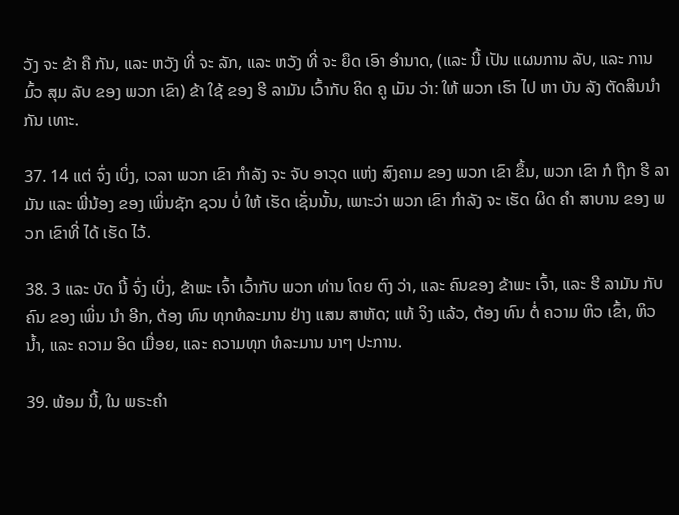ວັງ ຈະ ຂ້າ ຄື ກັນ, ແລະ ຫວັງ ທີ່ ຈະ ລັກ, ແລະ ຫວັງ ທີ່ ຈະ ຍຶດ ເອົາ ອໍານາດ, (ແລະ ນີ້ ເປັນ ແຜນການ ລັບ, ແລະ ການ ມົ້ວ ສຸມ ລັບ ຂອງ ພວກ ເຂົາ) ຂ້າ ໃຊ້ ຂອງ ຮີ ລາມັນ ເວົ້າກັບ ຄິດ ຄູ ເມັນ ວ່າ: ໃຫ້ ພວກ ເຮົາ ໄປ ຫາ ບັນ ລັງ ຕັດສິນນໍາກັນ ເທາະ.

37. 14 ແຕ່ ຈົ່ງ ເບິ່ງ, ເວລາ ພວກ ເຂົາ ກໍາລັງ ຈະ ຈັບ ອາວຸດ ແຫ່ງ ສົງຄາມ ຂອງ ພວກ ເຂົາ ຂຶ້ນ, ພວກ ເຂົາ ກໍ ຖືກ ຮີ ລາມັນ ແລະ ພີ່ນ້ອງ ຂອງ ເພິ່ນຊັກ ຊວນ ບໍ່ ໃຫ້ ເຮັດ ເຊັ່ນນັ້ນ, ເພາະວ່າ ພວກ ເຂົາ ກໍາລັງ ຈະ ເຮັດ ຜິດ ຄໍາ ສາບານ ຂອງ ພວກ ເຂົາທີ່ ໄດ້ ເຮັດ ໄວ້.

38. 3 ແລະ ບັດ ນີ້ ຈົ່ງ ເບິ່ງ, ຂ້າພະ ເຈົ້າ ເວົ້າກັບ ພວກ ທ່ານ ໂດຍ ຕົງ ວ່າ, ແລະ ຄົນຂອງ ຂ້າພະ ເຈົ້າ, ແລະ ຮີ ລາມັນ ກັບ ຄົນ ຂອງ ເພິ່ນ ນໍາ ອີກ, ຕ້ອງ ທົນ ທຸກທໍລະມານ ຢ່າງ ແສນ ສາຫັດ; ແທ້ ຈິງ ແລ້ວ, ຕ້ອງ ທົນ ຕໍ່ ຄວາມ ຫິວ ເຂົ້າ, ຫິວ ນ້ຳ, ແລະ ຄວາມ ອິດ ເມື່ອຍ, ແລະ ຄວາມທຸກ ທໍລະມານ ນາໆ ປະການ.

39. ພ້ອມ ນີ້, ໃນ ພຣະຄໍາ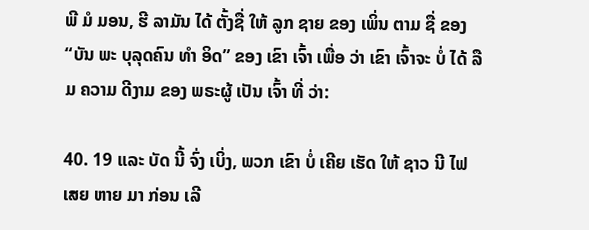ພີ ມໍ ມອນ, ຮີ ລາມັນ ໄດ້ ຕັ້ງຊື່ ໃຫ້ ລູກ ຊາຍ ຂອງ ເພິ່ນ ຕາມ ຊື່ ຂອງ “ບັນ ພະ ບຸລຸດຄົນ ທໍາ ອິດ” ຂອງ ເຂົາ ເຈົ້າ ເພື່ອ ວ່າ ເຂົາ ເຈົ້າຈະ ບໍ່ ໄດ້ ລືມ ຄວາມ ດີງາມ ຂອງ ພຣະຜູ້ ເປັນ ເຈົ້າ ທີ່ ວ່າ:

40. 19 ແລະ ບັດ ນີ້ ຈົ່ງ ເບິ່ງ, ພວກ ເຂົາ ບໍ່ ເຄີຍ ເຮັດ ໃຫ້ ຊາວ ນີ ໄຟ ເສຍ ຫາຍ ມາ ກ່ອນ ເລີ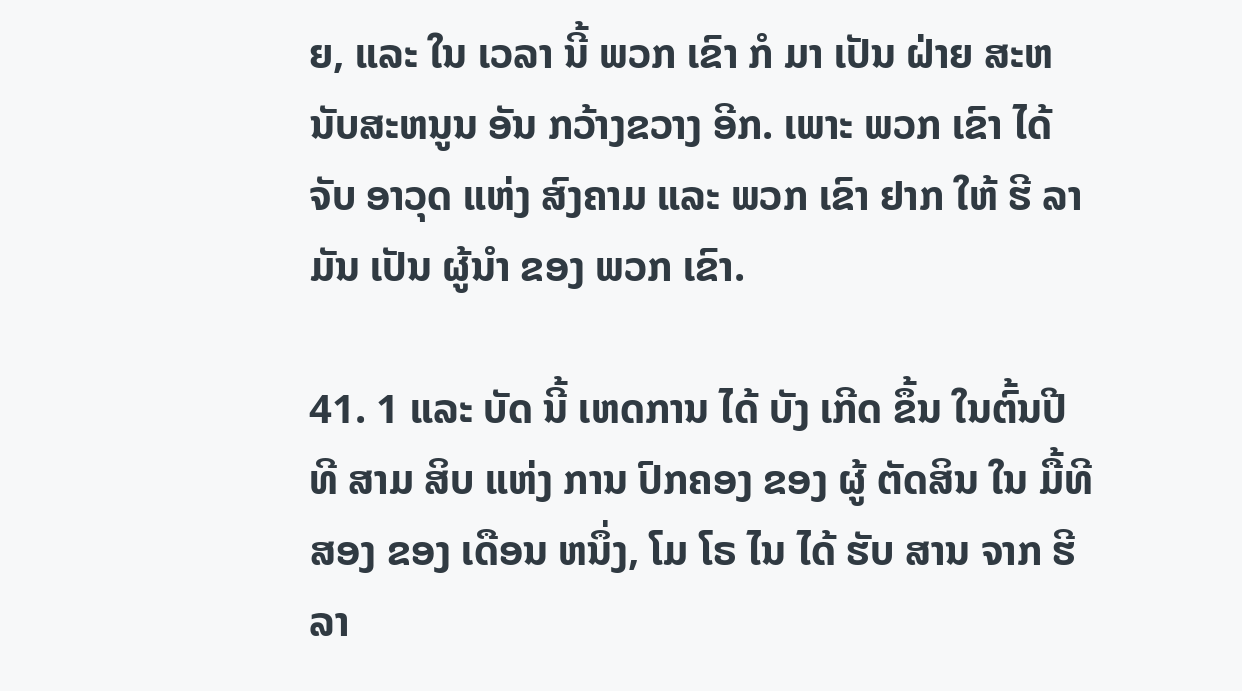ຍ, ແລະ ໃນ ເວລາ ນີ້ ພວກ ເຂົາ ກໍ ມາ ເປັນ ຝ່າຍ ສະຫນັບສະຫນູນ ອັນ ກວ້າງຂວາງ ອີກ. ເພາະ ພວກ ເຂົາ ໄດ້ ຈັບ ອາວຸດ ແຫ່ງ ສົງຄາມ ແລະ ພວກ ເຂົາ ຢາກ ໃຫ້ ຮີ ລາມັນ ເປັນ ຜູ້ນໍາ ຂອງ ພວກ ເຂົາ.

41. 1 ແລະ ບັດ ນີ້ ເຫດການ ໄດ້ ບັງ ເກີດ ຂຶ້ນ ໃນຕົ້ນປີ ທີ ສາມ ສິບ ແຫ່ງ ການ ປົກຄອງ ຂອງ ຜູ້ ຕັດສິນ ໃນ ມື້ທີ ສອງ ຂອງ ເດືອນ ຫນຶ່ງ, ໂມ ໂຣ ໄນ ໄດ້ ຮັບ ສານ ຈາກ ຮີ ລາ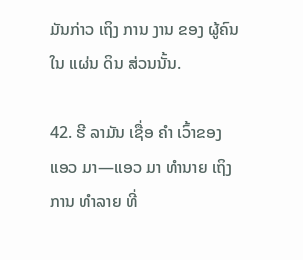ມັນກ່າວ ເຖິງ ການ ງານ ຂອງ ຜູ້ຄົນ ໃນ ແຜ່ນ ດິນ ສ່ວນນັ້ນ.

42. ຮີ ລາມັນ ເຊື່ອ ຄໍາ ເວົ້າຂອງ ແອວ ມາ—ແອວ ມາ ທໍານາຍ ເຖິງ ການ ທໍາລາຍ ທີ່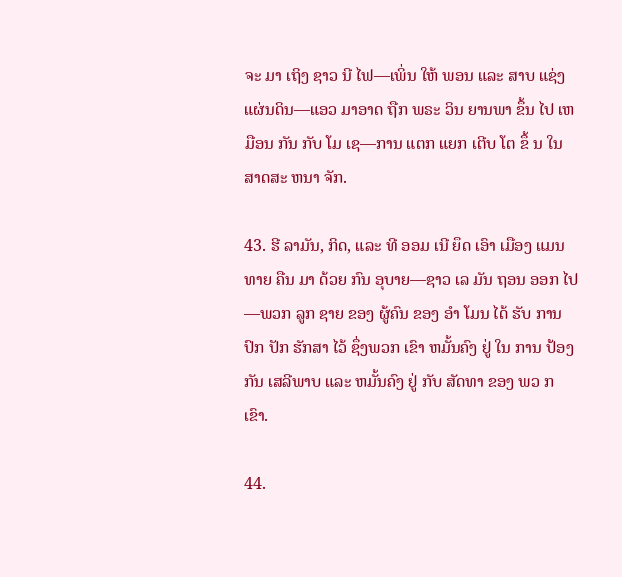ຈະ ມາ ເຖິງ ຊາວ ນີ ໄຟ—ເພິ່ນ ໃຫ້ ພອນ ແລະ ສາບ ແຊ່ງ ແຜ່ນດິນ—ແອວ ມາອາດ ຖືກ ພຣະ ວິນ ຍານພາ ຂຶ້ນ ໄປ ເຫມືອນ ກັນ ກັບ ໂມ ເຊ—ການ ແຕກ ແຍກ ເຕີບ ໂຕ ຂຶ້ ນ ໃນ ສາດສະ ຫນາ ຈັກ.

43. ຮີ ລາມັນ, ກິດ, ແລະ ທີ ອອມ ເນີ ຍຶດ ເອົາ ເມືອງ ແມນ ທາຍ ຄືນ ມາ ດ້ວຍ ກົນ ອຸບາຍ—ຊາວ ເລ ມັນ ຖອນ ອອກ ໄປ—ພວກ ລູກ ຊາຍ ຂອງ ຜູ້ຄົນ ຂອງ ອໍາ ໂມນ ໄດ້ ຮັບ ການ ປົກ ປັກ ຮັກສາ ໄວ້ ຊຶ່ງພວກ ເຂົາ ຫມັ້ນຄົງ ຢູ່ ໃນ ການ ປ້ອງ ກັນ ເສລີພາບ ແລະ ຫມັ້ນຄົງ ຢູ່ ກັບ ສັດທາ ຂອງ ພວ ກ ເຂົາ.

44.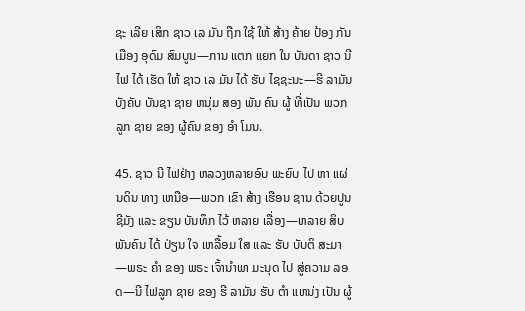ຊະ ເລີຍ ເສິກ ຊາວ ເລ ມັນ ຖືກ ໃຊ້ ໃຫ້ ສ້າງ ຄ້າຍ ປ້ອງ ກັນ ເມືອງ ອຸດົມ ສົມບູນ—ການ ແຕກ ແຍກ ໃນ ບັນດາ ຊາວ ນີ ໄຟ ໄດ້ ເຮັດ ໃຫ້ ຊາວ ເລ ມັນ ໄດ້ ຮັບ ໄຊຊະນະ—ຮີ ລາມັນ ບັງຄັບ ບັນຊາ ຊາຍ ຫນຸ່ມ ສອງ ພັນ ຄົນ ຜູ້ ທີ່ເປັນ ພວກ ລູກ ຊາຍ ຂອງ ຜູ້ຄົນ ຂອງ ອໍາ ໂມນ.

45. ຊາວ ນີ ໄຟຢ່າງ ຫລວງຫລາຍອົບ ພະຍົບ ໄປ ຫາ ແຜ່ນດິນ ທາງ ເຫນືອ—ພວກ ເຂົາ ສ້າງ ເຮືອນ ຊານ ດ້ວຍປູນ ຊີມັງ ແລະ ຂຽນ ບັນທຶກ ໄວ້ ຫລາຍ ເລື່ອງ—ຫລາຍ ສິບ ພັນຄົນ ໄດ້ ປ່ຽນ ໃຈ ເຫລື້ອມ ໃສ ແລະ ຮັບ ບັບຕິ ສະມາ—ພຣະ ຄໍາ ຂອງ ພຣະ ເຈົ້ານໍາພາ ມະນຸດ ໄປ ສູ່ຄວາມ ລອດ—ນີ ໄຟລູກ ຊາຍ ຂອງ ຮີ ລາມັນ ຮັບ ຕໍາ ແຫນ່ງ ເປັນ ຜູ້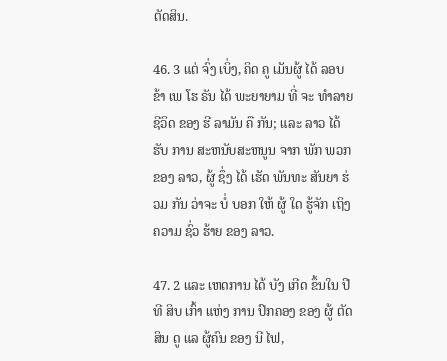ຕັດສິນ.

46. 3 ແຕ່ ຈົ່ງ ເບິ່ງ, ຄິດ ຄູ ເມັນຜູ້ ໄດ້ ລອບ ຂ້າ ເພ ໂຮ ຣັນ ໄດ້ ພະຍາຍາມ ທີ່ ຈະ ທໍາລາຍ ຊີວິດ ຂອງ ຮີ ລາມັນ ຄື ກັນ; ແລະ ລາວ ໄດ້ ຮັບ ການ ສະຫນັບສະຫນູນ ຈາກ ພັກ ພວກ ຂອງ ລາວ, ຜູ້ ຊຶ່ງ ໄດ້ ເຮັດ ພັນທະ ສັນຍາ ຮ່ວມ ກັນ ວ່າຈະ ບໍ່ ບອກ ໃຫ້ ຜູ້ ໃດ ຮູ້ຈັກ ເຖິງ ຄວາມ ຊົ່ວ ຮ້າຍ ຂອງ ລາວ.

47. 2 ແລະ ເຫດການ ໄດ້ ບັງ ເກີດ ຂຶ້ນໃນ ປີ ທີ ສິບ ເກົ້າ ແຫ່ງ ການ ປົກຄອງ ຂອງ ຜູ້ ຕັດສິນ ດູ ແລ ຜູ້ຄົນ ຂອງ ນີ ໄຟ,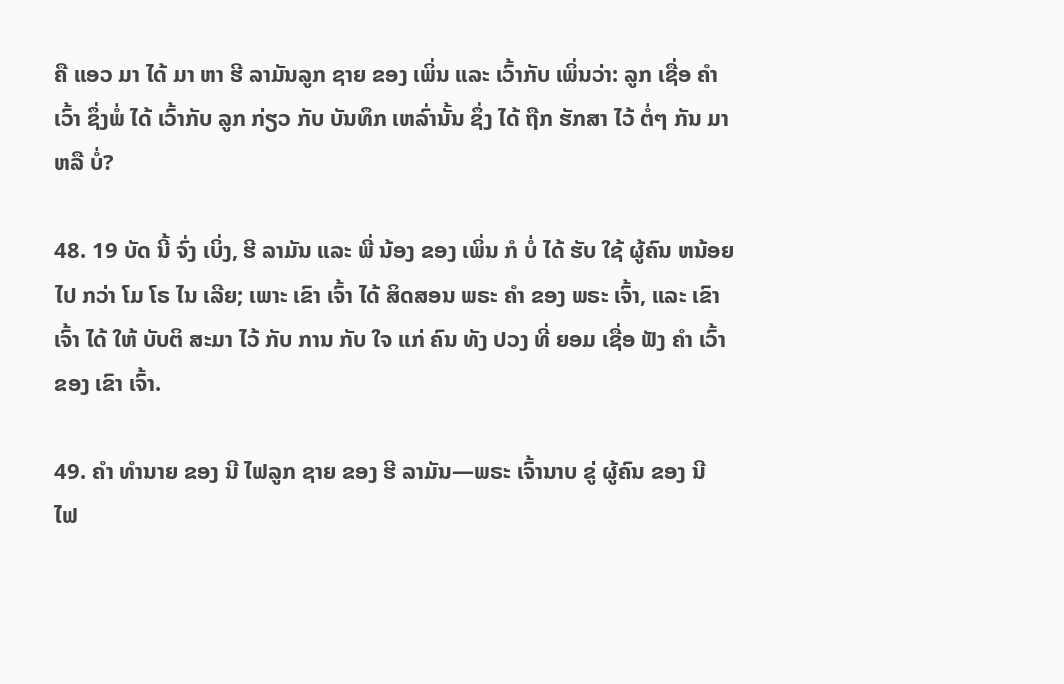ຄື ແອວ ມາ ໄດ້ ມາ ຫາ ຮີ ລາມັນລູກ ຊາຍ ຂອງ ເພິ່ນ ແລະ ເວົ້າກັບ ເພິ່ນວ່າ: ລູກ ເຊື່ອ ຄໍາ ເວົ້າ ຊຶ່ງພໍ່ ໄດ້ ເວົ້າກັບ ລູກ ກ່ຽວ ກັບ ບັນທຶກ ເຫລົ່ານັ້ນ ຊຶ່ງ ໄດ້ ຖືກ ຮັກສາ ໄວ້ ຕໍ່ໆ ກັນ ມາ ຫລື ບໍ່?

48. 19 ບັດ ນີ້ ຈົ່ງ ເບິ່ງ, ຮີ ລາມັນ ແລະ ພີ່ ນ້ອງ ຂອງ ເພິ່ນ ກໍ ບໍ່ ໄດ້ ຮັບ ໃຊ້ ຜູ້ຄົນ ຫນ້ອຍ ໄປ ກວ່າ ໂມ ໂຣ ໄນ ເລີຍ; ເພາະ ເຂົາ ເຈົ້າ ໄດ້ ສິດສອນ ພຣະ ຄໍາ ຂອງ ພຣະ ເຈົ້າ, ແລະ ເຂົາ ເຈົ້າ ໄດ້ ໃຫ້ ບັບຕິ ສະມາ ໄວ້ ກັບ ການ ກັບ ໃຈ ແກ່ ຄົນ ທັງ ປວງ ທີ່ ຍອມ ເຊື່ອ ຟັງ ຄໍາ ເວົ້າຂອງ ເຂົາ ເຈົ້າ.

49. ຄໍາ ທໍານາຍ ຂອງ ນີ ໄຟລູກ ຊາຍ ຂອງ ຮີ ລາມັນ—ພຣະ ເຈົ້ານາບ ຂູ່ ຜູ້ຄົນ ຂອງ ນີ ໄຟ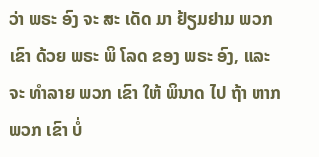ວ່າ ພຣະ ອົງ ຈະ ສະ ເດັດ ມາ ຢ້ຽມຢາມ ພວກ ເຂົາ ດ້ວຍ ພຣະ ພິ ໂລດ ຂອງ ພຣະ ອົງ, ແລະ ຈະ ທໍາລາຍ ພວກ ເຂົາ ໃຫ້ ພິນາດ ໄປ ຖ້າ ຫາກພວກ ເຂົາ ບໍ່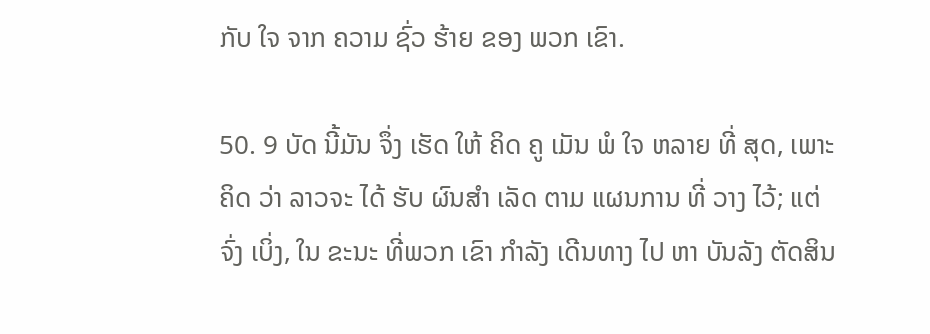ກັບ ໃຈ ຈາກ ຄວາມ ຊົ່ວ ຮ້າຍ ຂອງ ພວກ ເຂົາ.

50. 9 ບັດ ນີ້ມັນ ຈຶ່ງ ເຮັດ ໃຫ້ ຄິດ ຄູ ເມັນ ພໍ ໃຈ ຫລາຍ ທີ່ ສຸດ, ເພາະ ຄິດ ວ່າ ລາວຈະ ໄດ້ ຮັບ ຜົນສໍາ ເລັດ ຕາມ ແຜນການ ທີ່ ວາງ ໄວ້; ແຕ່ ຈົ່ງ ເບິ່ງ, ໃນ ຂະນະ ທີ່ພວກ ເຂົາ ກໍາລັງ ເດີນທາງ ໄປ ຫາ ບັນລັງ ຕັດສິນ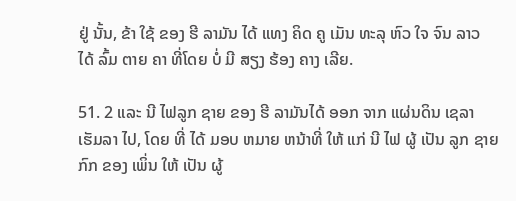ຢູ່ ນັ້ນ, ຂ້າ ໃຊ້ ຂອງ ຮີ ລາມັນ ໄດ້ ແທງ ຄິດ ຄູ ເມັນ ທະລຸ ຫົວ ໃຈ ຈົນ ລາວ ໄດ້ ລົ້ມ ຕາຍ ຄາ ທີ່ໂດຍ ບໍ່ ມີ ສຽງ ຮ້ອງ ຄາງ ເລີຍ.

51. 2 ແລະ ນີ ໄຟລູກ ຊາຍ ຂອງ ຮີ ລາມັນໄດ້ ອອກ ຈາກ ແຜ່ນດິນ ເຊລາ ເຮັມລາ ໄປ, ໂດຍ ທີ່ ໄດ້ ມອບ ຫມາຍ ຫນ້າທີ່ ໃຫ້ ແກ່ ນີ ໄຟ ຜູ້ ເປັນ ລູກ ຊາຍ ກົກ ຂອງ ເພິ່ນ ໃຫ້ ເປັນ ຜູ້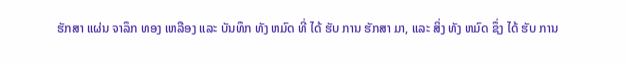ຮັກສາ ແຜ່ນ ຈາລຶກ ທອງ ເຫລືອງ ແລະ ບັນທຶກ ທັງ ຫມົດ ທີ່ ໄດ້ ຮັບ ການ ຮັກສາ ມາ, ແລະ ສິ່ງ ທັງ ຫມົດ ຊຶ່ງ ໄດ້ ຮັບ ການ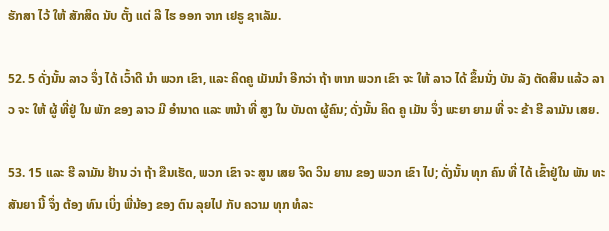ຮັກສາ ໄວ້ ໃຫ້ ສັກສິດ ນັບ ຕັ້ງ ແຕ່ ລີ ໄຮ ອອກ ຈາກ ເຢຣູ ຊາເລັມ.

52. 5 ດັ່ງນັ້ນ ລາວ ຈຶ່ງ ໄດ້ ເວົ້າດີ ນໍາ ພວກ ເຂົາ, ແລະ ຄິດຄູ ເມັນນໍາ ອີກວ່າ ຖ້າ ຫາກ ພວກ ເຂົາ ຈະ ໃຫ້ ລາວ ໄດ້ ຂຶ້ນນັ່ງ ບັນ ລັງ ຕັດສິນ ແລ້ວ ລາວ ຈະ ໃຫ້ ຜູ້ ທີ່ຢູ່ ໃນ ພັກ ຂອງ ລາວ ມີ ອໍານາດ ແລະ ຫນ້າ ທີ່ ສູງ ໃນ ບັນດາ ຜູ້ຄົນ; ດັ່ງນັ້ນ ຄິດ ຄູ ເມັນ ຈຶ່ງ ພະຍາ ຍາມ ທີ່ ຈະ ຂ້າ ຮີ ລາມັນ ເສຍ.

53. 15 ແລະ ຮີ ລາມັນ ຢ້ານ ວ່າ ຖ້າ ຂືນເຮັດ, ພວກ ເຂົາ ຈະ ສູນ ເສຍ ຈິດ ວິນ ຍານ ຂອງ ພວກ ເຂົາ ໄປ; ດັ່ງນັ້ນ ທຸກ ຄົນ ທີ່ ໄດ້ ເຂົ້າຢູ່ໃນ ພັນ ທະ ສັນຍາ ນີ້ ຈຶ່ງ ຕ້ອງ ທົນ ເບິ່ງ ພີ່ນ້ອງ ຂອງ ຕົນ ລຸຍໄປ ກັບ ຄວາມ ທຸກ ທໍລະ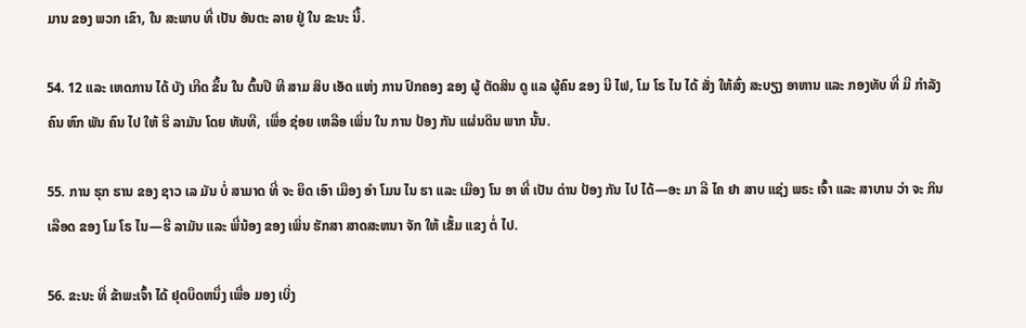ມານ ຂອງ ພວກ ເຂົາ, ໃນ ສະພາບ ທີ່ ເປັນ ອັນຕະ ລາຍ ຢູ່ ໃນ ຂະນະ ນີ້.

54. 12 ແລະ ເຫດການ ໄດ້ ບັງ ເກີດ ຂຶ້ນ ໃນ ຕົ້ນປີ ທີ ສາມ ສິບ ເອັດ ແຫ່ງ ການ ປົກຄອງ ຂອງ ຜູ້ ຕັດສິນ ດູ ແລ ຜູ້ຄົນ ຂອງ ນີ ໄຟ, ໂມ ໂຣ ໄນ ໄດ້ ສັ່ງ ໃຫ້ສົ່ງ ສະບຽງ ອາຫານ ແລະ ກອງທັບ ທີ່ ມີ ກໍາລັງ ຄົນ ຫົກ ພັນ ຄົນ ໄປ ໃຫ້ ຮີ ລາມັນ ໂດຍ ທັນທີ, ເພື່ອ ຊ່ອຍ ເຫລືອ ເພິ່ນ ໃນ ການ ປ້ອງ ກັນ ແຜ່ນດິນ ພາກ ນັ້ນ.

55. ການ ຮຸກ ຮານ ຂອງ ຊາວ ເລ ມັນ ບໍ່ ສາມາດ ທີ່ ຈະ ຍຶດ ເອົາ ເມືອງ ອໍາ ໂມນ ໄນ ຮາ ແລະ ເມືອງ ໂນ ອາ ທີ່ ເປັນ ດ່ານ ປ້ອງ ກັນ ໄປ ໄດ້—ອະ ມາ ລີ ໄຄ ຢາ ສາບ ແຊ່ງ ພຣະ ເຈົ້າ ແລະ ສາບານ ວ່າ ຈະ ກິນ ເລືອດ ຂອງ ໂມ ໂຣ ໄນ—ຮີ ລາມັນ ແລະ ພີ່ນ້ອງ ຂອງ ເພິ່ນ ຮັກສາ ສາດສະຫນາ ຈັກ ໃຫ້ ເຂັ້ມ ແຂງ ຕໍ່ ໄປ.

56. ຂະນະ ທີ່ ຂ້າພະເຈົ້າ ໄດ້ ຢຸດບຶດຫນຶ່ງ ເພື່ອ ມອງ ເບິ່ງ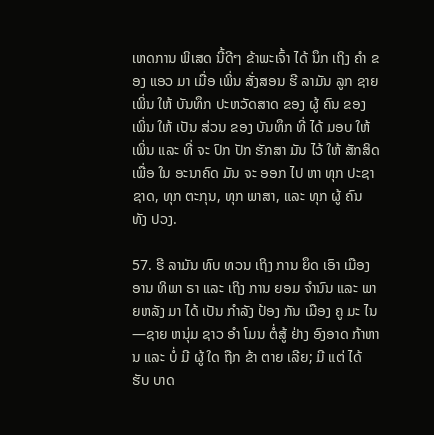ເຫດການ ພິເສດ ນີ້ດີໆ ຂ້າພະເຈົ້າ ໄດ້ ນຶກ ເຖິງ ຄໍາ ຂອງ ແອວ ມາ ເມື່ອ ເພິ່ນ ສັ່ງສອນ ຮີ ລາມັນ ລູກ ຊາຍ ເພິ່ນ ໃຫ້ ບັນທຶກ ປະຫວັດສາດ ຂອງ ຜູ້ ຄົນ ຂອງ ເພິ່ນ ໃຫ້ ເປັນ ສ່ວນ ຂອງ ບັນທຶກ ທີ່ ໄດ້ ມອບ ໃຫ້ ເພິ່ນ ແລະ ທີ່ ຈະ ປົກ ປັກ ຮັກສາ ມັນ ໄວ້ ໃຫ້ ສັກສິດ ເພື່ອ ໃນ ອະນາຄົດ ມັນ ຈະ ອອກ ໄປ ຫາ ທຸກ ປະຊາ ຊາດ, ທຸກ ຕະກຸນ, ທຸກ ພາສາ, ແລະ ທຸກ ຜູ້ ຄົນ ທັງ ປວງ.

57. ຮີ ລາມັນ ທົບ ທວນ ເຖິງ ການ ຍຶດ ເອົາ ເມືອງ ອານ ທິພາ ຣາ ແລະ ເຖິງ ການ ຍອມ ຈໍານົນ ແລະ ພາຍຫລັງ ມາ ໄດ້ ເປັນ ກໍາລັງ ປ້ອງ ກັນ ເມືອງ ຄູ ມະ ໄນ—ຊາຍ ຫນຸ່ມ ຊາວ ອໍາ ໂມນ ຕໍ່ສູ້ ຢ່າງ ອົງອາດ ກ້າຫານ ແລະ ບໍ່ ມີ ຜູ້ ໃດ ຖືກ ຂ້າ ຕາຍ ເລີຍ; ມີ ແຕ່ ໄດ້ ຮັບ ບາດ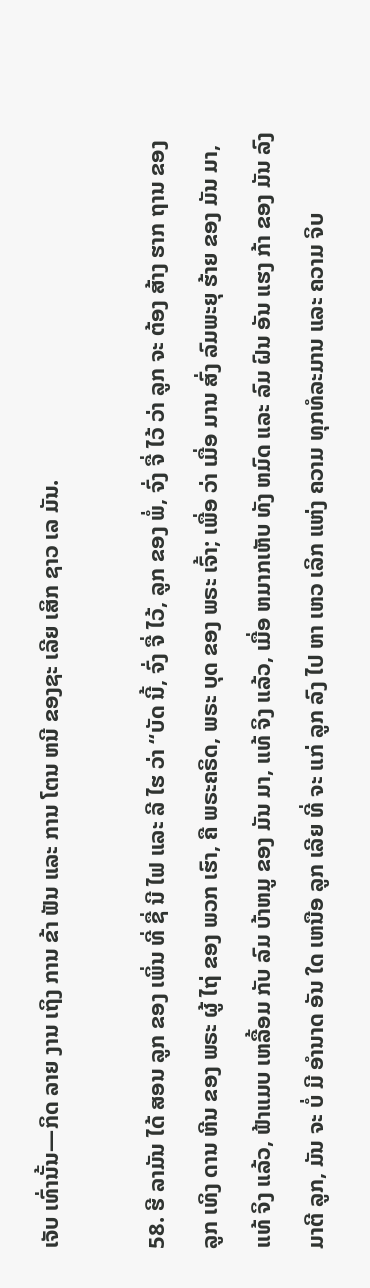ເຈັບ ເທົ່ານັ້ນ—ກິດ ລາຍ ງານ ເຖິງ ການ ຂ້າ ຟັນ ແລະ ການ ໂຕນ ຫນີ ຂອງຊະ ເລີຍ ເສິກ ຊາວ ເລ ມັນ.

58. ຮີ ລາມັນ ໄດ້ ສອນ ລູກ ຂອງ ເພິ່ນ ທີ່ ຊື່ ນີ ໄຟ ແລະ ລີ ໄຮ ວ່າ “ບັດ ນີ້, ຈົ່ງ ຈື່ ໄວ້, ລູກ ຂອງ ພໍ່, ຈົ່ງ ຈື່ ໄວ້ ວ່າ ລູກ ຈະ ຕ້ອງ ສ້າງ ຮາກ ຖານ ຂອງ ລູກ ເທິງ ດານ ຫີນ ຂອງ ພຣະ ຜູ້ ໄຖ່ ຂອງ ພວກ ເຮົາ, ຄື ພຣະຄຣິດ, ພຣະ ບຸດ ຂອງ ພຣະ ເຈົ້າ; ເພື່ອ ວ່າ ເມື່ອ ມານ ສົ່ງ ລົມພະຍຸ ຮ້າຍ ຂອງ ມັນ ມາ, ແທ້ ຈິງ ແລ້ວ, ຟ້າແມບ ເຫລື້ອມ ກັບ ລົມ ບ້າຫມູ ຂອງ ມັນ ມາ, ແທ້ ຈິງ ແລ້ວ, ເມື່ອ ຫມາກເຫັບ ທັງ ຫມົດ ແລະ ລົມ ຝົນ ອັນ ແຮງ ກ້າ ຂອງ ມັນ ລົງ ມາຕີ ລູກ, ມັນ ຈະ ບໍ່ ມີ ອໍານາດ ອັນ ໃດ ເຫນືອ ລູກ ເລີຍ ທີ່ ຈະ ແກ່ ລູກ ລົງ ໄປ ຫາ ເຫວ ເລິກ ແຫ່ງ ຄວາມ ທຸກທໍລະມານ ແລະ ຄວາມ ຈິບ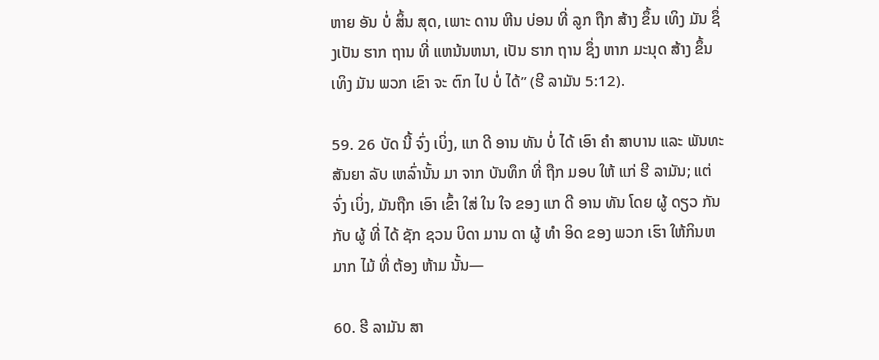ຫາຍ ອັນ ບໍ່ ສິ້ນ ສຸດ, ເພາະ ດານ ຫີນ ບ່ອນ ທີ່ ລູກ ຖືກ ສ້າງ ຂຶ້ນ ເທິງ ມັນ ຊຶ່ງເປັນ ຮາກ ຖານ ທີ່ ແຫນ້ນຫນາ, ເປັນ ຮາກ ຖານ ຊຶ່ງ ຫາກ ມະນຸດ ສ້າງ ຂຶ້ນ ເທິງ ມັນ ພວກ ເຂົາ ຈະ ຕົກ ໄປ ບໍ່ ໄດ້” (ຮີ ລາມັນ 5:12).

59. 26 ບັດ ນີ້ ຈົ່ງ ເບິ່ງ, ແກ ດີ ອານ ທັນ ບໍ່ ໄດ້ ເອົາ ຄໍາ ສາບານ ແລະ ພັນທະ ສັນຍາ ລັບ ເຫລົ່ານັ້ນ ມາ ຈາກ ບັນທຶກ ທີ່ ຖືກ ມອບ ໃຫ້ ແກ່ ຮີ ລາມັນ; ແຕ່ ຈົ່ງ ເບິ່ງ, ມັນຖືກ ເອົາ ເຂົ້າ ໃສ່ ໃນ ໃຈ ຂອງ ແກ ດີ ອານ ທັນ ໂດຍ ຜູ້ ດຽວ ກັນ ກັບ ຜູ້ ທີ່ ໄດ້ ຊັກ ຊວນ ບິດາ ມານ ດາ ຜູ້ ທໍາ ອິດ ຂອງ ພວກ ເຮົາ ໃຫ້ກິນຫມາກ ໄມ້ ທີ່ ຕ້ອງ ຫ້າມ ນັ້ນ—

60. ຮີ ລາມັນ ສາ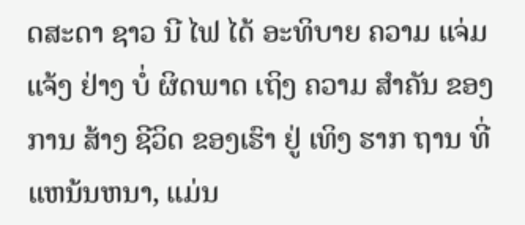ດສະດາ ຊາວ ນີ ໄຟ ໄດ້ ອະທິບາຍ ຄວາມ ແຈ່ມ ແຈ້ງ ຢ່າງ ບໍ່ ຜິດພາດ ເຖິງ ຄວາມ ສໍາຄັນ ຂອງ ການ ສ້າງ ຊີວິດ ຂອງເຮົາ ຢູ່ ເທິງ ຮາກ ຖານ ທີ່ ແຫນ້ນຫນາ, ແມ່ນ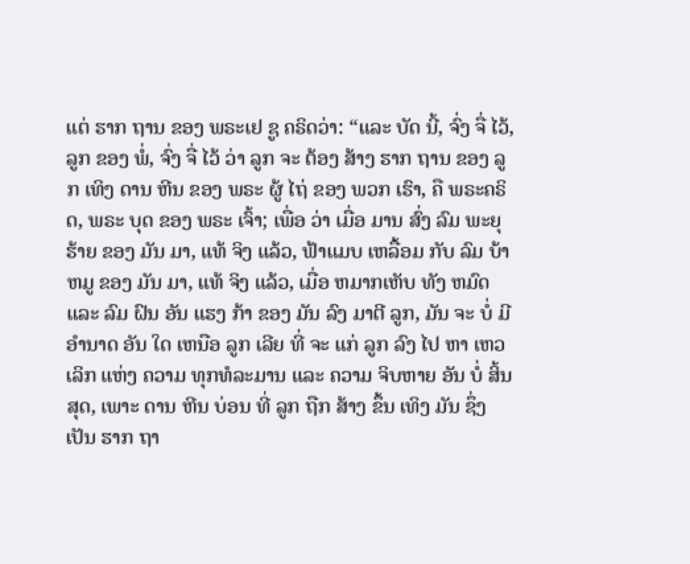ແຕ່ ຮາກ ຖານ ຂອງ ພຣະເຢ ຊູ ຄຣິດວ່າ: “ແລະ ບັດ ນີ້, ຈົ່ງ ຈື່ ໄວ້, ລູກ ຂອງ ພໍ່, ຈົ່ງ ຈື່ ໄວ້ ວ່າ ລູກ ຈະ ຕ້ອງ ສ້າງ ຮາກ ຖານ ຂອງ ລູກ ເທິງ ດານ ຫີນ ຂອງ ພຣະ ຜູ້ ໄຖ່ ຂອງ ພວກ ເຮົາ, ຄື ພຣະຄຣິດ, ພຣະ ບຸດ ຂອງ ພຣະ ເຈົ້າ; ເພື່ອ ວ່າ ເມື່ອ ມານ ສົ່ງ ລົມ ພະຍຸ ຮ້າຍ ຂອງ ມັນ ມາ, ແທ້ ຈິງ ແລ້ວ, ຟ້າແມບ ເຫລື້ອມ ກັບ ລົມ ບ້າຫມູ ຂອງ ມັນ ມາ, ແທ້ ຈິງ ແລ້ວ, ເມື່ອ ຫມາກເຫັບ ທັງ ຫມົດ ແລະ ລົມ ຝົນ ອັນ ແຮງ ກ້າ ຂອງ ມັນ ລົງ ມາຕີ ລູກ, ມັນ ຈະ ບໍ່ ມີ ອໍານາດ ອັນ ໃດ ເຫນືອ ລູກ ເລີຍ ທີ່ ຈະ ແກ່ ລູກ ລົງ ໄປ ຫາ ເຫວ ເລິກ ແຫ່ງ ຄວາມ ທຸກທໍລະມານ ແລະ ຄວາມ ຈິບຫາຍ ອັນ ບໍ່ ສິ້ນ ສຸດ, ເພາະ ດານ ຫີນ ບ່ອນ ທີ່ ລູກ ຖືກ ສ້າງ ຂຶ້ນ ເທິງ ມັນ ຊຶ່ງ ເປັນ ຮາກ ຖາ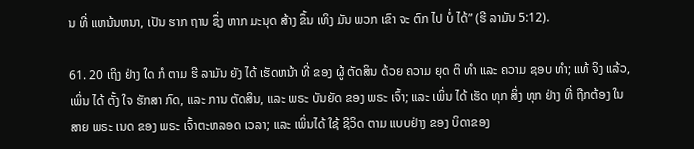ນ ທີ່ ແຫນ້ນຫນາ, ເປັນ ຮາກ ຖານ ຊຶ່ງ ຫາກ ມະນຸດ ສ້າງ ຂຶ້ນ ເທິງ ມັນ ພວກ ເຂົາ ຈະ ຕົກ ໄປ ບໍ່ ໄດ້” (ຮີ ລາມັນ 5:12).

61. 20 ເຖິງ ຢ່າງ ໃດ ກໍ ຕາມ ຮີ ລາມັນ ຍັງ ໄດ້ ເຮັດຫນ້າ ທີ່ ຂອງ ຜູ້ ຕັດສິນ ດ້ວຍ ຄວາມ ຍຸດ ຕິ ທໍາ ແລະ ຄວາມ ຊອບ ທໍາ; ແທ້ ຈິງ ແລ້ວ, ເພິ່ນ ໄດ້ ຕັ້ງ ໃຈ ຮັກສາ ກົດ, ແລະ ການ ຕັດສິນ, ແລະ ພຣະ ບັນຍັດ ຂອງ ພຣະ ເຈົ້າ; ແລະ ເພິ່ນ ໄດ້ ເຮັດ ທຸກ ສິ່ງ ທຸກ ຢ່າງ ທີ່ ຖືກຕ້ອງ ໃນ ສາຍ ພຣະ ເນດ ຂອງ ພຣະ ເຈົ້າຕະຫລອດ ເວລາ; ແລະ ເພິ່ນໄດ້ ໃຊ້ ຊີວິດ ຕາມ ແບບຢ່າງ ຂອງ ບິດາຂອງ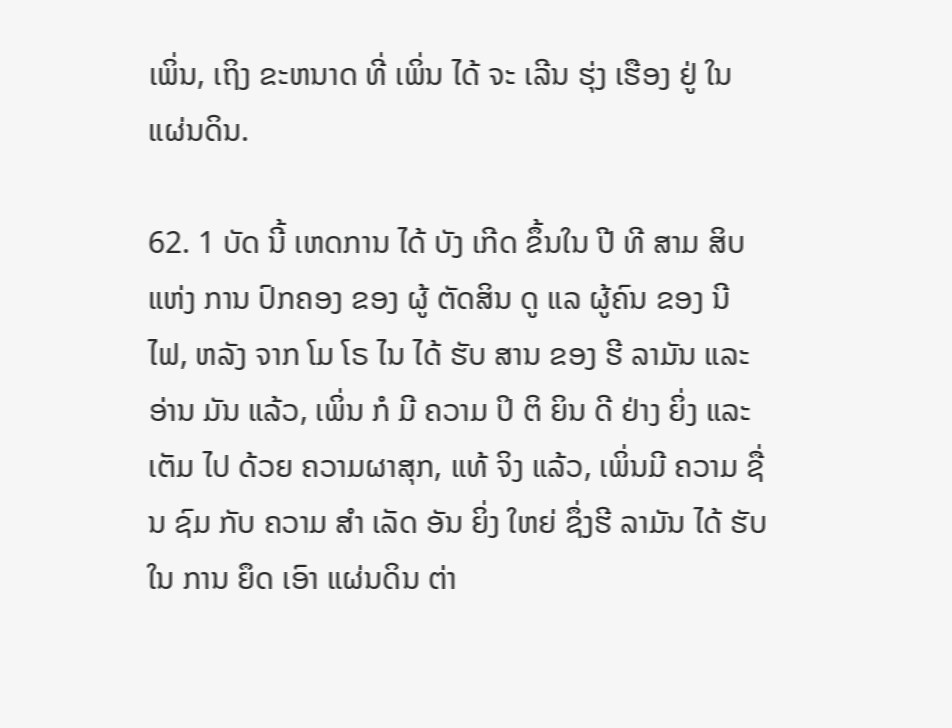ເພິ່ນ, ເຖິງ ຂະຫນາດ ທີ່ ເພິ່ນ ໄດ້ ຈະ ເລີນ ຮຸ່ງ ເຮືອງ ຢູ່ ໃນ ແຜ່ນດິນ.

62. 1 ບັດ ນີ້ ເຫດການ ໄດ້ ບັງ ເກີດ ຂຶ້ນໃນ ປີ ທີ ສາມ ສິບ ແຫ່ງ ການ ປົກຄອງ ຂອງ ຜູ້ ຕັດສິນ ດູ ແລ ຜູ້ຄົນ ຂອງ ນີ ໄຟ, ຫລັງ ຈາກ ໂມ ໂຣ ໄນ ໄດ້ ຮັບ ສານ ຂອງ ຮີ ລາມັນ ແລະ ອ່ານ ມັນ ແລ້ວ, ເພິ່ນ ກໍ ມີ ຄວາມ ປິ ຕິ ຍິນ ດີ ຢ່າງ ຍິ່ງ ແລະ ເຕັມ ໄປ ດ້ວຍ ຄວາມຜາສຸກ, ແທ້ ຈິງ ແລ້ວ, ເພິ່ນມີ ຄວາມ ຊື່ນ ຊົມ ກັບ ຄວາມ ສໍາ ເລັດ ອັນ ຍິ່ງ ໃຫຍ່ ຊຶ່ງຮີ ລາມັນ ໄດ້ ຮັບ ໃນ ການ ຍຶດ ເອົາ ແຜ່ນດິນ ຕ່າ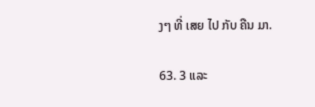ງໆ ທີ່ ເສຍ ໄປ ກັບ ຄືນ ມາ.

63. 3 ແລະ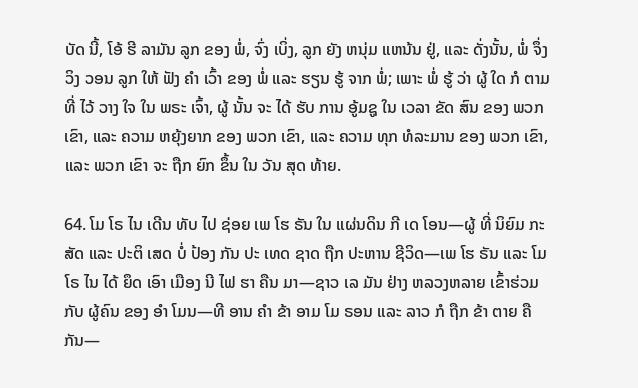ບັດ ນີ້, ໂອ້ ຮີ ລາມັນ ລູກ ຂອງ ພໍ່, ຈົ່ງ ເບິ່ງ, ລູກ ຍັງ ຫນຸ່ມ ແຫນ້ນ ຢູ່, ແລະ ດັ່ງນັ້ນ, ພໍ່ ຈຶ່ງ ວິງ ວອນ ລູກ ໃຫ້ ຟັງ ຄໍາ ເວົ້າ ຂອງ ພໍ່ ແລະ ຮຽນ ຮູ້ ຈາກ ພໍ່; ເພາະ ພໍ່ ຮູ້ ວ່າ ຜູ້ ໃດ ກໍ ຕາມ ທີ່ ໄວ້ ວາງ ໃຈ ໃນ ພຣະ ເຈົ້າ, ຜູ້ ນັ້ນ ຈະ ໄດ້ ຮັບ ການ ອູ້ມຊູ ໃນ ເວລາ ຂັດ ສົນ ຂອງ ພວກ ເຂົາ, ແລະ ຄວາມ ຫຍຸ້ງຍາກ ຂອງ ພວກ ເຂົາ, ແລະ ຄວາມ ທຸກ ທໍລະມານ ຂອງ ພວກ ເຂົາ, ແລະ ພວກ ເຂົາ ຈະ ຖືກ ຍົກ ຂຶ້ນ ໃນ ວັນ ສຸດ ທ້າຍ.

64. ໂມ ໂຣ ໄນ ເດີນ ທັບ ໄປ ຊ່ອຍ ເພ ໂຮ ຣັນ ໃນ ແຜ່ນດິນ ກີ ເດ ໂອນ—ຜູ້ ທີ່ ນິຍົມ ກະສັດ ແລະ ປະຕິ ເສດ ບໍ່ ປ້ອງ ກັນ ປະ ເທດ ຊາດ ຖືກ ປະຫານ ຊີວິດ—ເພ ໂຮ ຣັນ ແລະ ໂມ ໂຣ ໄນ ໄດ້ ຍຶດ ເອົາ ເມືອງ ນີ ໄຟ ຮາ ຄືນ ມາ—ຊາວ ເລ ມັນ ຢ່າງ ຫລວງຫລາຍ ເຂົ້າຮ່ວມ ກັບ ຜູ້ຄົນ ຂອງ ອໍາ ໂມນ—ທີ ອານ ຄໍາ ຂ້າ ອາມ ໂມ ຣອນ ແລະ ລາວ ກໍ ຖືກ ຂ້າ ຕາຍ ຄື ກັນ—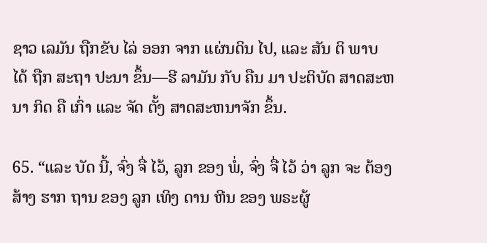ຊາວ ເລມັນ ຖືກຂັບ ໄລ່ ອອກ ຈາກ ແຜ່ນດິນ ໄປ, ແລະ ສັນ ຕິ ພາບ ໄດ້ ຖືກ ສະຖາ ປະນາ ຂຶ້ນ—ຮີ ລາມັນ ກັບ ຄືນ ມາ ປະຕິບັດ ສາດສະຫນາ ກິດ ຄື ເກົ່າ ແລະ ຈັດ ຕັ້ງ ສາດສະຫນາຈັກ ຂຶ້ນ.

65. “ແລະ ບັດ ນີ້, ຈົ່ງ ຈື່ ໄວ້, ລູກ ຂອງ ພໍ່, ຈົ່ງ ຈື່ ໄວ້ ວ່າ ລູກ ຈະ ຕ້ອງ ສ້າງ ຮາກ ຖານ ຂອງ ລູກ ເທິງ ດານ ຫີນ ຂອງ ພຣະຜູ້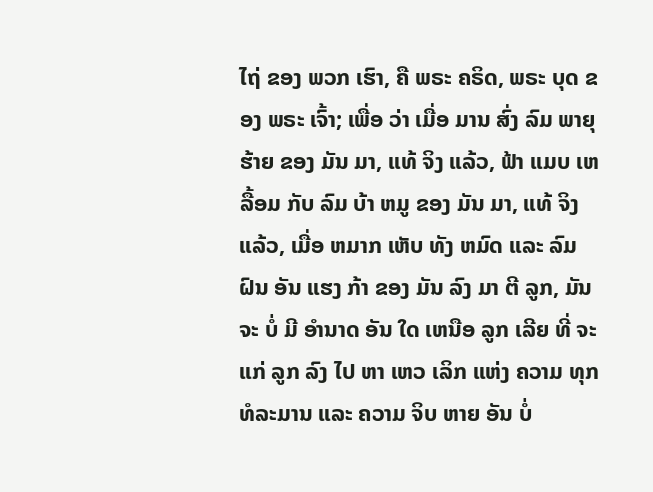ໄຖ່ ຂອງ ພວກ ເຮົາ, ຄື ພຣະ ຄຣິດ, ພຣະ ບຸດ ຂອງ ພຣະ ເຈົ້າ; ເພື່ອ ວ່າ ເມື່ອ ມານ ສົ່ງ ລົມ ພາຍຸ ຮ້າຍ ຂອງ ມັນ ມາ, ແທ້ ຈິງ ແລ້ວ, ຟ້າ ແມບ ເຫລື້ອມ ກັບ ລົມ ບ້າ ຫມູ ຂອງ ມັນ ມາ, ແທ້ ຈິງ ແລ້ວ, ເມື່ອ ຫມາກ ເຫັບ ທັງ ຫມົດ ແລະ ລົມ ຝົນ ອັນ ແຮງ ກ້າ ຂອງ ມັນ ລົງ ມາ ຕີ ລູກ, ມັນ ຈະ ບໍ່ ມີ ອໍານາດ ອັນ ໃດ ເຫນືອ ລູກ ເລີຍ ທີ່ ຈະ ແກ່ ລູກ ລົງ ໄປ ຫາ ເຫວ ເລິກ ແຫ່ງ ຄວາມ ທຸກ ທໍລະມານ ແລະ ຄວາມ ຈິບ ຫາຍ ອັນ ບໍ່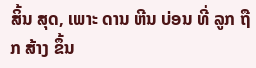ສິ້ນ ສຸດ, ເພາະ ດານ ຫີນ ບ່ອນ ທີ່ ລູກ ຖືກ ສ້າງ ຂຶ້ນ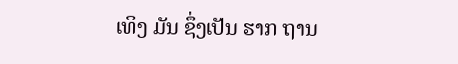ເທິງ ມັນ ຊຶ່ງເປັນ ຮາກ ຖານ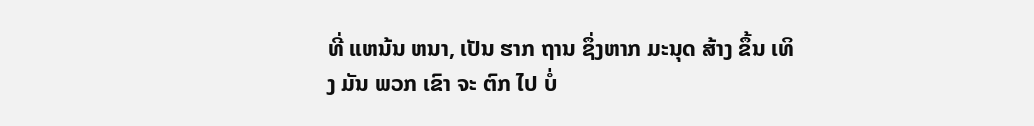ທີ່ ແຫນ້ນ ຫນາ, ເປັນ ຮາກ ຖານ ຊຶ່ງຫາກ ມະນຸດ ສ້າງ ຂຶ້ນ ເທິງ ມັນ ພວກ ເຂົາ ຈະ ຕົກ ໄປ ບໍ່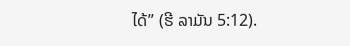ໄດ້” (ຮີ ລາມັນ 5:12).